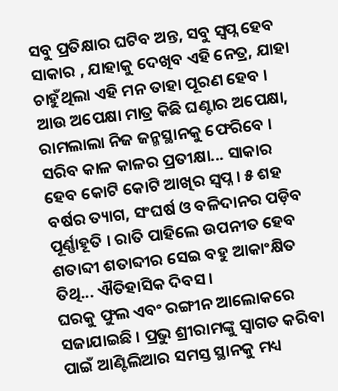ସବୁ ପ୍ରତିକ୍ଷାର ଘଟିବ ଅନ୍ତ, ସବୁ ସ୍ୱପ୍ନ ହେବ ସାକାର , ଯାହାକୁ ଦେଖିବ ଏହି ନେତ୍ର, ଯାହା ଚାହୁଁଥିଲା ଏହି ମନ ତାହା ପୂରଣ ହେବ । ଆଉ ଅପେକ୍ଷା ମାତ୍ର କିଛି ଘଣ୍ଟାର ଅପେକ୍ଷା, ରାମଲାଲା ନିଜ ଜନ୍ମସ୍ଥାନକୁ ଫେରିବେ ।
ସରିବ କାଳ କାଳର ପ୍ରତୀକ୍ଷା... ସାକାର ହେବ କୋଟି କୋଟି ଆଖିର ସ୍ୱପ୍ନ । ୫ ଶହ ବର୍ଷର ତ୍ୟାଗ, ସଂଘର୍ଷ ଓ ବଳିଦାନର ପଡ଼ିବ ପୂର୍ଣ୍ଣାହୂତି । ରାତି ପାହିଲେ ଉପନୀତ ହେବ ଶତାବ୍ଦୀ ଶତାବ୍ଦୀର ସେଇ ବହୁ ଆକାଂକ୍ଷିତ ତିଥି... ଐତିହାସିକ ଦିବସ ।
ଘରକୁ ଫୁଲ ଏବଂ ରଙ୍ଗୀନ ଆଲୋକରେ ସଜାଯାଇଛି । ପ୍ରଭୁ ଶ୍ରୀରାମଙ୍କୁ ସ୍ୱାଗତ କରିବା ପାଇଁ ଆଣ୍ଟିଲିଆର ସମସ୍ତ ସ୍ଥାନକୁ ମଧ୍ୟ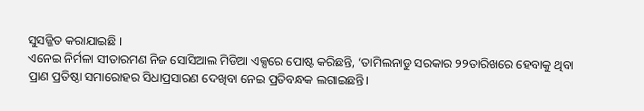ସୁସଜ୍ଜିତ କରାଯାଇଛି ।
ଏନେଇ ନିର୍ମଳା ସୀତାରମଣ ନିଜ ସୋସିଆଲ ମିଡିଆ ଏକ୍ସରେ ପୋଷ୍ଟ କରିଛନ୍ତି, ‘ତାମିଲନାଡୁ ସରକାର ୨୨ତାରିଖରେ ହେବାକୁ ଥିବା ପ୍ରାଣ ପ୍ରତିଷ୍ଠା ସମାରୋହର ସିଧାପ୍ରସାରଣ ଦେଖିବା ନେଇ ପ୍ରତିବନ୍ଧକ ଲଗାଇଛନ୍ତି।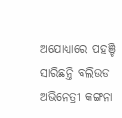ଅଯୋଧ୍ୟାରେ ପହଞ୍ଚି ସାରିଛନ୍ତି ବଲିଉଡ ଅଭିନେତ୍ରୀ କଙ୍ଗନା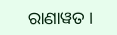ରାଣାୱତ ।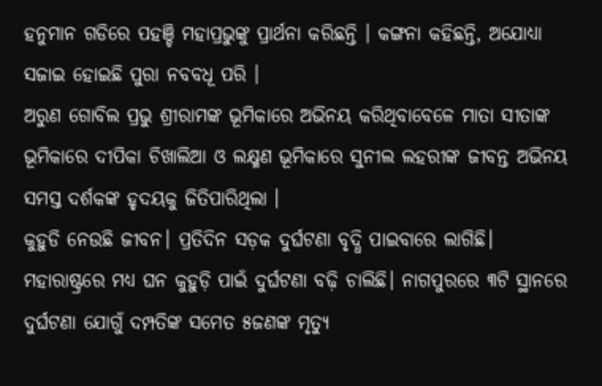ହନୁମାନ ଗଡିରେ ପହଞ୍ଚି ମହାପ୍ରଭୁଙ୍କୁ ପ୍ରାର୍ଥନା କରିଛନ୍ତି । କଙ୍ଗନା କହିଛନ୍ତି, ଅଯୋଧ୍ୟା ସଜାଇ ହୋଇଛି ପୁରା ନବବଧୂ ପରି ।
ଅରୁଣ ଗୋବିଲ ପ୍ରଭୁ ଶ୍ରୀରାମଙ୍କ ଭୂମିକାରେ ଅଭିନୟ କରିଥିବାବେଳେ ମାତା ସୀତାଙ୍କ ଭୂମିକାରେ ଦୀପିକା ଚିଖାଲିଆ ଓ ଲକ୍ଷ୍ମଣ ଭୂମିକାରେ ସୁନୀଲ ଲହରୀଙ୍କ ଜୀବନ୍ତ ଅଭିନୟ ସମସ୍ତ ଦର୍ଶକଙ୍କ ହୃଦୟକୁ ଜିତିପାରିଥିଲା ।
କୁହୁଡି ନେଉଛି ଜୀବନ। ପ୍ରତିଦିନ ସଡ଼କ ଦୁର୍ଘଟଣା ବୃଦ୍ଧି ପାଇବାରେ ଲାଗିଛି। ମହାରାଷ୍ଟ୍ରରେ ମଧ୍ୟ ଘନ କୁହୁଡ଼ି ପାଇଁ ଦୁର୍ଘଟଣା ବଢ଼ି ଚାଲିଛି। ନାଗପୁରରେ ୩ଟି ସ୍ଥାନରେ ଦୁର୍ଘଟଣା ଯୋଗୁଁ ଦମ୍ପତିଙ୍କ ସମେତ ୫ଜଣଙ୍କ ମୃତ୍ୟୁ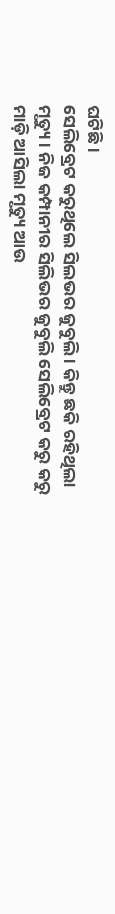ଘଟିଛି।
ସେଲିବ୍ରେଟ କରୁଥିଲେ ସିଲଭର ଜୁବୁଲି । କିନ୍ତୁ ଛକି ରହିଥିଲା ମୃତ୍ୟୁ । ନିଜ କମ୍ପାନୀର ସିଲିଭର ଜୁବୁଲି ସେଲିବ୍ରେଟ କରୁ କରୁ ମାଡ଼ି ଆସିଲା ମୃତ୍ୟୁ ଆଉ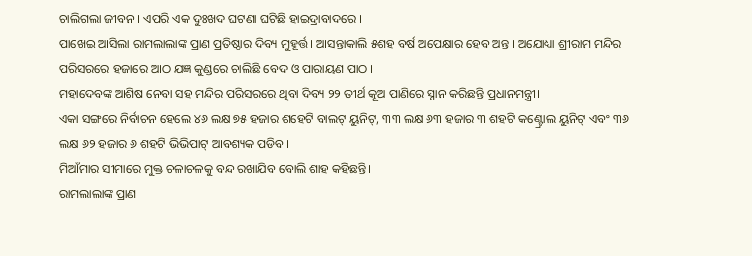ଚାଲିଗଲା ଜୀବନ । ଏପରି ଏକ ଦୁଃଖଦ ଘଟଣା ଘଟିଛି ହାଇଦ୍ରାବାଦରେ ।
ପାଖେଇ ଆସିଲା ରାମଲାଲାଙ୍କ ପ୍ରାଣ ପ୍ରତିଷ୍ଠାର ଦିବ୍ୟ ମୁହୂର୍ତ୍ତ । ଆସନ୍ତାକାଲି ୫ଶହ ବର୍ଷ ଅପେକ୍ଷାର ହେବ ଅନ୍ତ । ଅଯୋଧ୍ୟା ଶ୍ରୀରାମ ମନ୍ଦିର ପରିସରରେ ହଜାରେ ଆଠ ଯଜ୍ଞ କୁଣ୍ଡରେ ଚାଲିଛି ବେଦ ଓ ପାରାୟଣ ପାଠ ।
ମହାଦେବଙ୍କ ଆଶିଷ ନେବା ସହ ମନ୍ଦିର ପରିସରରେ ଥିବା ଦିବ୍ୟ ୨୨ ତୀର୍ଥ କୂଅ ପାଣିରେ ସ୍ନାନ କରିଛନ୍ତି ପ୍ରଧାନମନ୍ତ୍ରୀ।
ଏକା ସଙ୍ଗରେ ନିର୍ବାଚନ ହେଲେ ୪୬ ଲକ୍ଷ ୭୫ ହଜାର ଶହେଟି ବାଲଟ୍ ୟୁନିଟ୍, ୩୩ ଲକ୍ଷ ୬୩ ହଜାର ୩ ଶହଟି କଣ୍ଟ୍ରୋଲ ୟୁନିଟ୍ ଏବଂ ୩୬ ଲକ୍ଷ ୬୨ ହଜାର ୬ ଶହଟି ଭିଭିପାଟ୍ ଆବଶ୍ୟକ ପଡିବ।
ମିଆଁମାର ସୀମାରେ ମୁକ୍ତ ଚଳାଚଳକୁ ବନ୍ଦ ରଖାଯିବ ବୋଲି ଶାହ କହିଛନ୍ତି।
ରାମଲାଲାଙ୍କ ପ୍ରାଣ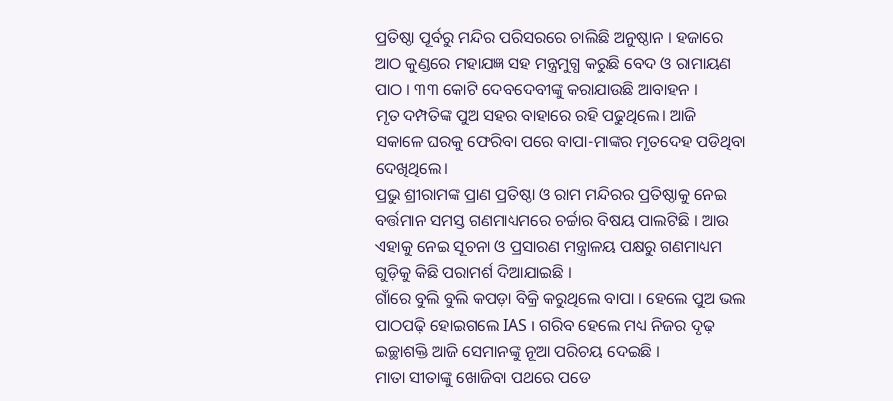ପ୍ରତିଷ୍ଠା ପୂର୍ବରୁ ମନ୍ଦିର ପରିସରରେ ଚାଲିଛି ଅନୁଷ୍ଠାନ । ହଜାରେ ଆଠ କୁଣ୍ଡରେ ମହାଯଜ୍ଞ ସହ ମନ୍ତ୍ରମୁଗ୍ଧ କରୁଛି ବେଦ ଓ ରାମାୟଣ ପାଠ । ୩୩ କୋଟି ଦେବଦେବୀଙ୍କୁ କରାଯାଉଛି ଆବାହନ ।
ମୃତ ଦମ୍ପତିଙ୍କ ପୁଅ ସହର ବାହାରେ ରହି ପଢୁଥିଲେ। ଆଜି ସକାଳେ ଘରକୁ ଫେରିବା ପରେ ବାପା-ମାଙ୍କର ମୃତଦେହ ପଡିଥିବା ଦେଖିଥିଲେ।
ପ୍ରଭୁ ଶ୍ରୀରାମଙ୍କ ପ୍ରାଣ ପ୍ରତିଷ୍ଠା ଓ ରାମ ମନ୍ଦିରର ପ୍ରତିଷ୍ଠାକୁ ନେଇ ବର୍ତ୍ତମାନ ସମସ୍ତ ଗଣମାଧ୍ୟମରେ ଚର୍ଚ୍ଚାର ବିଷୟ ପାଲଟିଛି । ଆଉ ଏହାକୁ ନେଇ ସୂଚନା ଓ ପ୍ରସାରଣ ମନ୍ତ୍ରାଳୟ ପକ୍ଷରୁ ଗଣମାଧ୍ୟମ ଗୁଡ଼ିକୁ କିଛି ପରାମର୍ଶ ଦିଆଯାଇଛି ।
ଗାଁରେ ବୁଲି ବୁଲି କପଡ଼ା ବିକ୍ରି କରୁଥିଲେ ବାପା । ହେଲେ ପୁଅ ଭଲ ପାଠପଢ଼ି ହୋଇଗଲେ IAS । ଗରିବ ହେଲେ ମଧ୍ୟ ନିଜର ଦୃଢ଼ ଇଚ୍ଛାଶକ୍ତି ଆଜି ସେମାନଙ୍କୁ ନୂଆ ପରିଚୟ ଦେଇଛି ।
ମାତା ସୀତାଙ୍କୁ ଖୋଜିବା ପଥରେ ପଡେ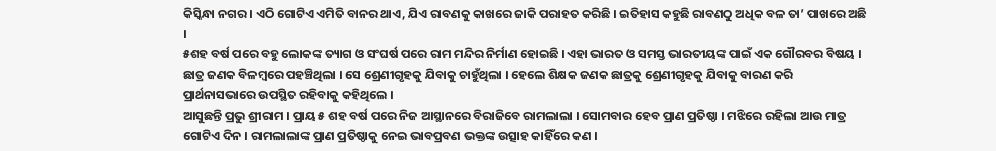କିସ୍କିନ୍ଧା ନଗର । ଏଠି ଗୋଟିଏ ଏମିତି ବାନର ଥାଏ, ଯିଏ ରାବଣକୁ କାଖରେ ଜାକି ପରାହତ କରିଛି । ଇତିହାସ କହୁଛି ରାବଣଠୁ ଅଧିକ ବଳ ତା’ ପାଖରେ ଅଛି ।
୫ଶହ ବର୍ଷ ପରେ ବହୁ ଲୋକଙ୍କ ତ୍ୟାଗ ଓ ସଂଘର୍ଷ ପରେ ରାମ ମନ୍ଦିର ନିର୍ମାଣ ହୋଇଛି । ଏହା ଭାରତ ଓ ସମସ୍ତ ଭାରତୀୟଙ୍କ ପାଇଁ ଏକ ଗୌରବର ବିଷୟ ।
ଛାତ୍ର ଜଣକ ବିଳମ୍ବରେ ପହଞ୍ଚିଥିଲା । ସେ ଶ୍ରେଣୀଗୃହକୁ ଯିବାକୁ ଚାହୁଁଥିଲା । ହେଲେ ଶିକ୍ଷକ ଜଣକ ଛାତ୍ରକୁ ଶ୍ରେଣୀଗୃହକୁ ଯିବାକୁ ବାରଣ କରି ପ୍ରାର୍ଥନାସଭାରେ ଉପସ୍ଥିତ ରହିବାକୁ କହିଥିଲେ ।
ଆସୁଛନ୍ତି ପ୍ରଭୁ ଶ୍ରୀରାମ । ପ୍ରାୟ ୫ ଶହ ବର୍ଷ ପରେ ନିଜ ଆସ୍ଥାନରେ ବିରାଜିବେ ରାମଲାଲା । ସୋମବାର ହେବ ପ୍ରାଣ ପ୍ରତିଷ୍ଠା । ମଝିରେ ରହିଲା ଆଉ ମାତ୍ର ଗୋଟିଏ ଦିନ । ରାମଲାଲାଙ୍କ ପ୍ରାଣ ପ୍ରତିଷ୍ଠାକୁ ନେଇ ଭାବପ୍ରବଣ ଭକ୍ତଙ୍କ ଉତ୍ସାହ କାହିଁରେ କଣ ।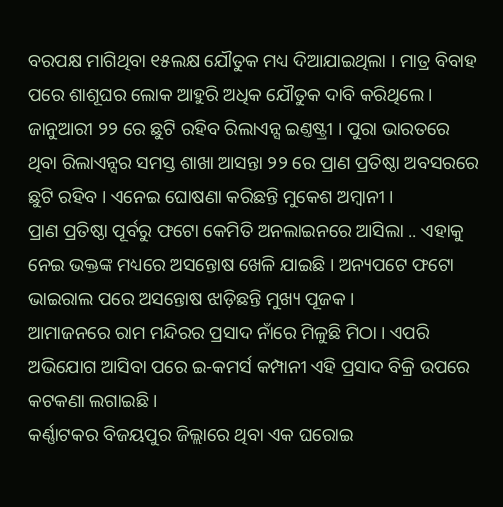ବରପକ୍ଷ ମାଗିଥିବା ୧୫ଲକ୍ଷ ଯୌତୁକ ମଧ୍ୟ ଦିଆଯାଇଥିଲା । ମାତ୍ର ବିବାହ ପରେ ଶାଶୂଘର ଲୋକ ଆହୁରି ଅଧିକ ଯୌତୁକ ଦାବି କରିଥିଲେ ।
ଜାନୁଆରୀ ୨୨ ରେ ଛୁଟି ରହିବ ରିଲାଏନ୍ସ ଇଣ୍ତଷ୍ଟ୍ରୀ । ପୁରା ଭାରତରେ ଥିବା ରିଲାଏନ୍ସର ସମସ୍ତ ଶାଖା ଆସନ୍ତା ୨୨ ରେ ପ୍ରାଣ ପ୍ରତିଷ୍ଠା ଅବସରରେ ଛୁଟି ରହିବ । ଏନେଇ ଘୋଷଣା କରିଛନ୍ତି ମୁକେଶ ଅମ୍ୱାନୀ ।
ପ୍ରାଣ ପ୍ରତିଷ୍ଠା ପୂର୍ବରୁ ଫଟୋ କେମିତି ଅନଲାଇନରେ ଆସିଲା .. ଏହାକୁ ନେଇ ଭକ୍ତଙ୍କ ମଧ୍ୟରେ ଅସନ୍ତୋଷ ଖେଳି ଯାଇଛି । ଅନ୍ୟପଟେ ଫଟୋ ଭାଇରାଲ ପରେ ଅସନ୍ତୋଷ ଝାଡ଼ିଛନ୍ତି ମୁଖ୍ୟ ପୂଜକ ।
ଆମାଜନରେ ରାମ ମନ୍ଦିରର ପ୍ରସାଦ ନାଁରେ ମିଳୁଛି ମିଠା । ଏପରି ଅଭିଯୋଗ ଆସିବା ପରେ ଇ-କମର୍ସ କମ୍ପାନୀ ଏହି ପ୍ରସାଦ ବିକ୍ରି ଉପରେ କଟକଣା ଲଗାଇଛି ।
କର୍ଣ୍ଣାଟକର ବିଜୟପୁର ଜିଲ୍ଲାରେ ଥିବା ଏକ ଘରୋଇ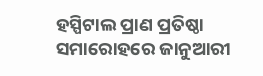ହସ୍ପିଟାଲ ପ୍ରାଣ ପ୍ରତିଷ୍ଠା ସମାରୋହରେ ଜାନୁଆରୀ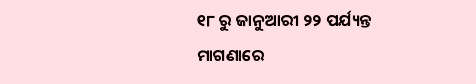୧୮ ରୁ ଜାନୁଆରୀ ୨୨ ପର୍ଯ୍ୟନ୍ତ ମାଗଣାରେ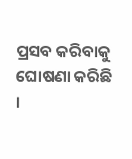ପ୍ରସବ କରିବାକୁ ଘୋଷଣା କରିଛି ।